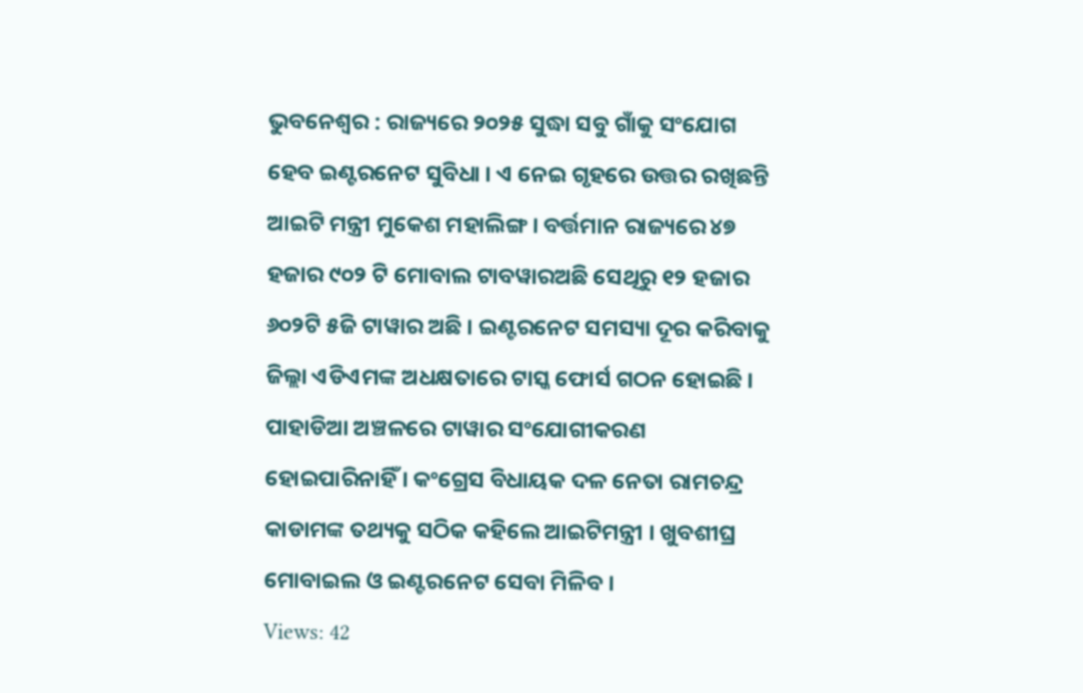ଭୁବନେଶ୍ୱର : ରାଜ୍ୟରେ ୨୦୨୫ ସୁଦ୍ଧା ସବୁ ଗାଁକୁ ସଂଯୋଗ ହେବ ଇଣ୍ଟରନେଟ ସୁବିଧା । ଏ ନେଇ ଗୃହରେ ଉତ୍ତର ରଖିଛନ୍ତି ଆଇଟି ମନ୍ତ୍ରୀ ମୁକେଶ ମହାଲିଙ୍ଗ । ବର୍ତ୍ତମାନ ରାଜ୍ୟରେ ୪୭ ହଜାର ୯୦୨ ଟି ମୋବାଲ ଟାବୱାରଅଛି ସେଥିରୁ ୧୨ ହଜାର ୬୦୨ଟି ୫ଜି ଟାୱାର ଅଛି । ଇଣ୍ଟରନେଟ ସମସ୍ୟା ଦୂର କରିବାକୁ ଜିଲ୍ଲା ଏଡିଏମଙ୍କ ଅଧକ୍ଷତାରେ ଟାସ୍କ ଫୋର୍ସ ଗଠନ ହୋଇଛି । ପାହାଡିଆ ଅଞ୍ଚଳରେ ଟାୱାର ସଂଯୋଗୀକରଣ ହୋଇପାରିନାହିଁ । କଂଗ୍ରେସ ବିଧାୟକ ଦଳ ନେତା ରାମଚନ୍ଦ୍ର କାଡାମଙ୍କ ତଥ୍ୟକୁ ସଠିକ କହିଲେ ଆଇଟିମନ୍ତ୍ରୀ । ଖୁବଶୀଘ୍ର ମୋବାଇଲ ଓ ଇଣ୍ଟରନେଟ ସେବା ମିଳିବ ।
Views: 42